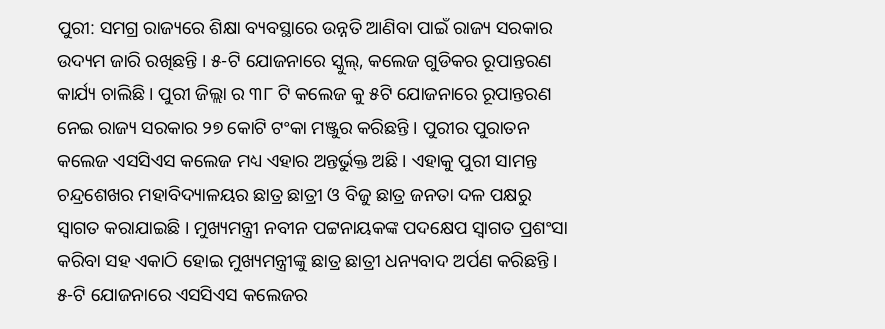ପୁରୀ: ସମଗ୍ର ରାଜ୍ୟରେ ଶିକ୍ଷା ବ୍ୟବସ୍ଥାରେ ଉନ୍ନତି ଆଣିବା ପାଇଁ ରାଜ୍ୟ ସରକାର ଉଦ୍ୟମ ଜାରି ରଖିଛନ୍ତି । ୫-ଟି ଯୋଜନାରେ ସ୍କୁଲ୍, କଲେଜ ଗୁଡିକର ରୂପାନ୍ତରଣ କାର୍ଯ୍ୟ ଚାଲିଛି । ପୁରୀ ଜିଲ୍ଲା ର ୩୮ ଟି କଲେଜ କୁ ୫ଟି ଯୋଜନାରେ ରୂପାନ୍ତରଣ ନେଇ ରାଜ୍ୟ ସରକାର ୨୭ କୋଟି ଟଂକା ମଞ୍ଜୁର କରିଛନ୍ତି । ପୁରୀର ପୁରାତନ କଲେଜ ଏସସିଏସ କଲେଜ ମଧ୍ୟ ଏହାର ଅନ୍ତର୍ଭୁକ୍ତ ଅଛି । ଏହାକୁ ପୁରୀ ସାମନ୍ତ ଚନ୍ଦ୍ରଶେଖର ମହାବିଦ୍ୟାଳୟର ଛାତ୍ର ଛାତ୍ରୀ ଓ ବିଜୁ ଛାତ୍ର ଜନତା ଦଳ ପକ୍ଷରୁ ସ୍ୱାଗତ କରାଯାଇଛି । ମୁଖ୍ୟମନ୍ତ୍ରୀ ନବୀନ ପଟ୍ଟନାୟକଙ୍କ ପଦକ୍ଷେପ ସ୍ୱାଗତ ପ୍ରଶଂସା କରିବା ସହ ଏକାଠି ହୋଇ ମୁଖ୍ୟମନ୍ତ୍ରୀଙ୍କୁ ଛାତ୍ର ଛାତ୍ରୀ ଧନ୍ୟବାଦ ଅର୍ପଣ କରିଛନ୍ତି । ୫-ଟି ଯୋଜନାରେ ଏସସିଏସ କଲେଜର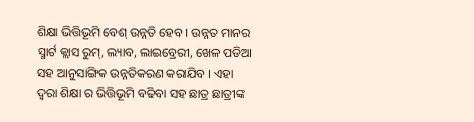ଶିକ୍ଷା ଭିତ୍ତିଭୂମି ବେଶ୍ ଉନ୍ନତି ହେବ । ଉନ୍ନତ ମାନର ସ୍ମାର୍ଟ କ୍ଲାସ ରୁମ୍, ଲ୍ୟାବ, ଲାଇବ୍ରେରୀ, ଖେଳ ପଡିଆ ସହ ଆନୁସାଙ୍ଗିକ ଉନ୍ନତିକରଣ କରାଯିବ । ଏହା ଦ୍ୱରା ଶିକ୍ଷା ର ଭିତ୍ତିଭୂମି ବଢିବା ସହ ଛାତ୍ର ଛାତ୍ରୀଙ୍କ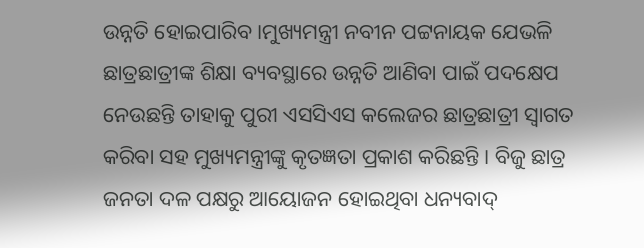ଉନ୍ନତି ହୋଇପାରିବ ।ମୁଖ୍ୟମନ୍ତ୍ରୀ ନବୀନ ପଟ୍ଟନାୟକ ଯେଭଳି ଛାତ୍ରଛାତ୍ରୀଙ୍କ ଶିକ୍ଷା ବ୍ୟବସ୍ଥାରେ ଉନ୍ନତି ଆଣିବା ପାଇଁ ପଦକ୍ଷେପ ନେଉଛନ୍ତି ତାହାକୁ ପୁରୀ ଏସସିଏସ କଲେଜର ଛାତ୍ରଛାତ୍ରୀ ସ୍ୱାଗତ କରିବା ସହ ମୁଖ୍ୟମନ୍ତ୍ରୀଙ୍କୁ କୃତଜ୍ଞତା ପ୍ରକାଶ କରିଛନ୍ତି । ବିଜୁ ଛାତ୍ର ଜନତା ଦଳ ପକ୍ଷରୁ ଆୟୋଜନ ହୋଇଥିବା ଧନ୍ୟବାଦ୍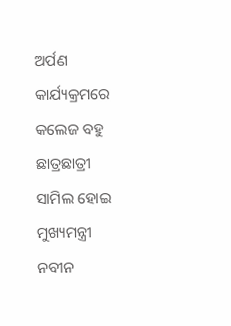ଅର୍ପଣ କାର୍ଯ୍ୟକ୍ରମରେ କଲେଜ ବହୁ ଛାତ୍ରଛାତ୍ରୀ ସାମିଲ ହୋଇ ମୁଖ୍ୟମନ୍ତ୍ରୀ ନବୀନ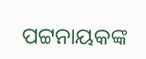ପଟ୍ଟନାୟକଙ୍କ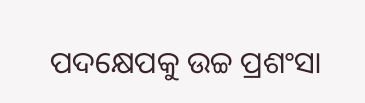ପଦକ୍ଷେପକୁ ଉଚ୍ଚ ପ୍ରଶଂସା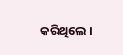କରିଥିଲେ ।